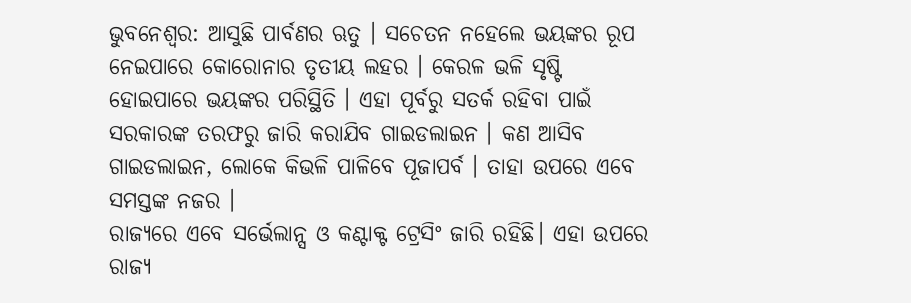ଭୁବନେଶ୍ବର: ଆସୁଛି ପାର୍ବଣର ଋତୁ । ସଚେତନ ନହେଲେ ଭୟଙ୍କର ରୂପ ନେଇପାରେ କୋରୋନାର ତୃତୀୟ ଲହର । କେରଳ ଭଳି ସୃଷ୍ଟି ହୋଇପାରେ ଭୟଙ୍କର ପରିସ୍ଥିତି । ଏହା ପୂର୍ବରୁ ସତର୍କ ରହିବା ପାଇଁ ସରକାରଙ୍କ ତରଫରୁ ଜାରି କରାଯିବ ଗାଇଡଲାଇନ । କଣ ଆସିବ ଗାଇଡଲାଇନ, ଲୋକେ କିଭଳି ପାଳିବେ ପୂଜାପର୍ବ । ତାହା ଉପରେ ଏବେ ସମସ୍ତଙ୍କ ନଜର ।
ରାଜ୍ୟରେ ଏବେ ସର୍ଭେଲାନ୍ସ ଓ କଣ୍ଟାକ୍ଟ ଟ୍ରେସିଂ ଜାରି ରହିଛି। ଏହା ଉପରେ ରାଜ୍ୟ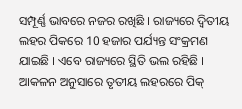ସମ୍ପୂର୍ଣ୍ଣ ଭାବରେ ନଜର ରଖିଛି । ରାଜ୍ୟରେ ଦ୍ୱିତୀୟ ଲହର ପିକରେ 10 ହଜାର ପର୍ଯ୍ୟନ୍ତ ସଂକ୍ରମଣ ଯାଇଛି । ଏବେ ରାଜ୍ୟରେ ସ୍ଥିତି ଭଲ ରହିଛି । ଆକଳନ ଅନୁସାରେ ତୃତୀୟ ଲହରରେ ପିକ୍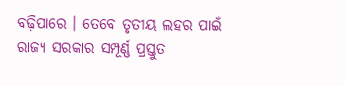ବଢ଼ିପାରେ । ତେବେ ତୃତୀୟ ଲହର ପାଇଁ ରାଜ୍ୟ ସରକାର ସମ୍ପୂର୍ଣ୍ଣ ପ୍ରସ୍ତୁତ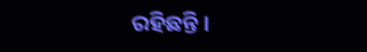ରହିଛନ୍ତି ।